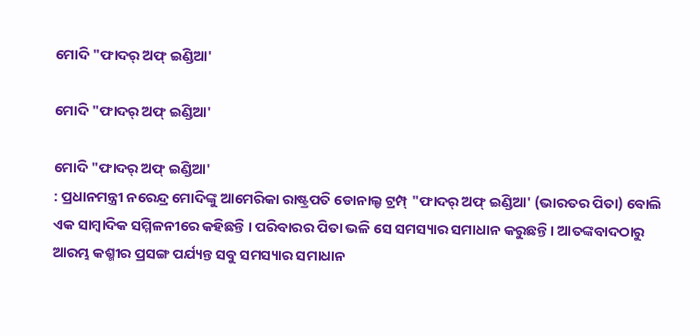ମୋଦି "ଫାଦର୍ ଅଫ୍ ଇଣ୍ଡିଆ'

ମୋଦି "ଫାଦର୍ ଅଫ୍ ଇଣ୍ଡିଆ'

ମୋଦି "ଫାଦର୍ ଅଫ୍ ଇଣ୍ଡିଆ'
: ପ୍ରଧାନମନ୍ତ୍ରୀ ନରେନ୍ଦ୍ର ମୋଦିଙ୍କୁ ଆମେରିକା ରାଷ୍ଟ୍ରପତି ଡୋନାଲ୍ଡ ଟ୍ରମ୍ପ୍ "ଫାଦର୍ ଅଫ୍ ଇଣ୍ଡିଆ' (ଭାରତର ପିତା) ବୋଲି ଏକ ସାମ୍ବାଦିକ ସମ୍ମିଳନୀରେ କହିଛନ୍ତି । ପରିବାରର ପିତା ଭଳି ସେ ସମସ୍ୟାର ସମାଧାନ କରୁଛନ୍ତି । ଆତଙ୍କବାଦଠାରୁ ଆରମ୍ଭ କଶ୍ମୀର ପ୍ରସଙ୍ଗ ପର୍ଯ୍ୟନ୍ତ ସବୁ ସମସ୍ୟାର ସମାଧାନ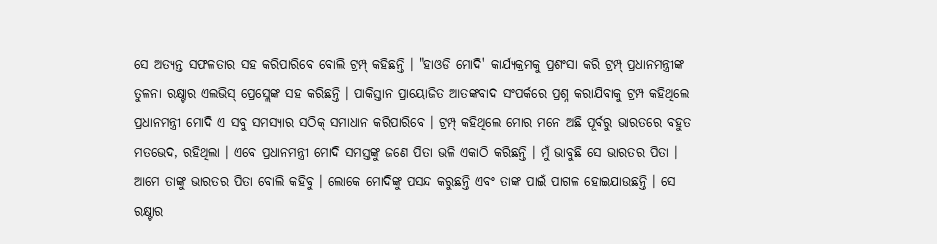ସେ ଅତ୍ୟନ୍ତ ସଫଳତାର ସହ କରିପାରିବେ ବୋଲି ଟ୍ରମ୍ପ୍ କହିଛନ୍ତି । "ହାଓଡି ମୋଦି' କାର୍ଯ୍ୟକ୍ରମକୁ ପ୍ରଶଂସା କରି ଟ୍ରମ୍ପ୍ ପ୍ରଧାନମନ୍ତ୍ରୀଙ୍କ ତୁଳନା ରକ୍ଷ୍ଟାର ଏଲଭିସ୍ ପ୍ରେସ୍ଲେଙ୍କ ସହ କରିଛନ୍ତି । ପାକିସ୍ତାନ ପ୍ରାୟୋଜିତ ଆତଙ୍କବାଦ ସଂପର୍କରେ ପ୍ରଶ୍ନ କରାଯିବାକୁ ଟ୍ରମ୍ପ କହିଥିଲେ ପ୍ରଧାନମନ୍ତ୍ରୀ ମୋଦି ଏ ସବୁ ସମସ୍ୟାର ସଠିକ୍ ସମାଧାନ କରିପାରିବେ । ଟ୍ରମ୍ପ୍ କହିଥିଲେ ମୋର ମନେ ଅଛି ପୂର୍ବରୁ ଭାରତରେ ବହୁତ ମତଭେଦ, ରହିଥିଲା । ଏବେ ପ୍ରଧାନମନ୍ତ୍ରୀ ମୋଦି ସମସ୍ତଙ୍କୁ ଜଣେ ପିତା ଭଳି ଏକାଠି କରିଛନ୍ତି । ମୁଁ ଭାବୁଛି ସେ ଭାରତର ପିତା । ଆମେ ତାଙ୍କୁ ଭାରତର ପିତା ବୋଲି କହିବୁ । ଲୋକେ ମୋଦିଙ୍କୁ ପସନ୍ଦ କରୁଛନ୍ତି ଏବଂ ତାଙ୍କ ପାଇଁ ପାଗଳ ହୋଇଯାଉଛନ୍ତି । ସେ ରକ୍ଷ୍ଟାର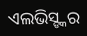ଏଲଭିସ୍ଙ୍କର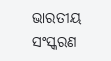ଭାରତୀୟ ସଂସ୍କରଣ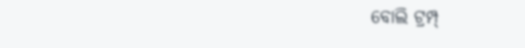ବୋଲି ଟ୍ରମ୍ପ୍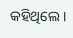କହିଥିଲେ ।